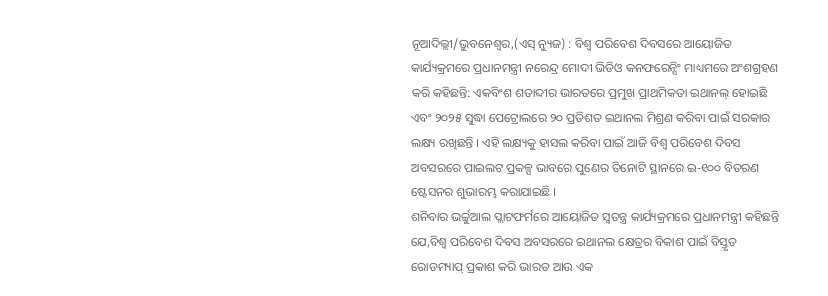ନୂଆଦିଲ୍ଲୀ/ଭୁବନେଶ୍ୱର,(ଏସ୍ ନ୍ୟୁଜ) : ବିଶ୍ୱ ପରିବେଶ ଦିବସରେ ଆୟୋଜିତ କାର୍ଯ୍ୟକ୍ରମରେ ପ୍ରଧାନମନ୍ତ୍ରୀ ନରେନ୍ଦ୍ର ମୋଦୀ ଭିଡିଓ କନଫରେନ୍ସିଂ ମାଧ୍ୟମରେ ଅଂଶଗ୍ରହଣ କରି କହିଛନ୍ତି: ଏକବିଂଶ ଶତାବ୍ଦୀର ଭାରତରେ ପ୍ରମୁଖ ପ୍ରାଥମିକତା ଇଥାନଲ୍ ହୋଇଛି ଏବଂ ୨୦୨୫ ସୁଦ୍ଧା ପେଟ୍ରୋଲରେ ୨୦ ପ୍ରତିଶତ ଇଥାନଲ ମିଶ୍ରଣ କରିବା ପାଇଁ ସରକାର ଲକ୍ଷ୍ୟ ରଖିଛନ୍ତି । ଏହି ଲକ୍ଷ୍ୟକୁ ହାସଲ କରିବା ପାଇଁ ଆଜି ବିଶ୍ୱ ପରିବେଶ ଦିବସ ଅବସରରେ ପାଇଲଟ ପ୍ରକଳ୍ପ ଭାବରେ ପୁଣେର ତିନୋଟି ସ୍ଥାନରେ ଇ-୧୦୦ ବିତରଣ ଷ୍ଟେସନର ଶୁଭାରମ୍ଭ କରାଯାଇଛି ।
ଶନିବାର ଭର୍ଚ୍ଚୁଆଲ ପ୍ଲାଟଫର୍ମରେ ଆୟୋଜିତ ସ୍ୱତନ୍ତ୍ର କାର୍ଯ୍ୟକ୍ରମରେ ପ୍ରଧାନମନ୍ତ୍ରୀ କହିଛନ୍ତି ଯେ,ବିଶ୍ୱ ପରିବେଶ ଦିବସ ଅବସରରେ ଇଥାନଲ କ୍ଷେତ୍ରର ବିକାଶ ପାଇଁ ବିସ୍ତୃତ ରୋଡମ୍ୟାପ୍ ପ୍ରକାଶ କରି ଭାରତ ଆଉ ଏକ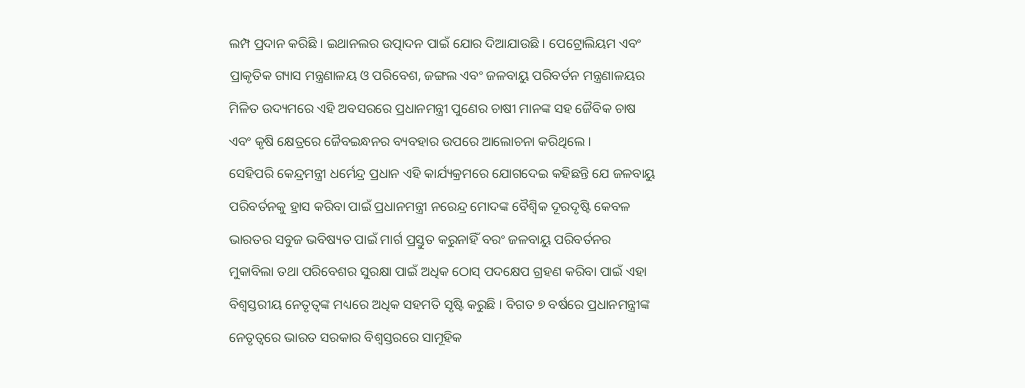ଲମ୍ପ ପ୍ରଦାନ କରିଛି । ଇଥାନଲର ଉତ୍ପାଦନ ପାଇଁ ଯୋର ଦିଆଯାଉଛି । ପେଟ୍ରୋଲିୟମ ଏବଂ ପ୍ରାକୃତିକ ଗ୍ୟାସ ମନ୍ତ୍ରଣାଳୟ ଓ ପରିବେଶ, ଜଙ୍ଗଲ ଏବଂ ଜଳବାୟୁ ପରିବର୍ତନ ମନ୍ତ୍ରଣାଳୟର ମିଳିତ ଉଦ୍ୟମରେ ଏହି ଅବସରରେ ପ୍ରଧାନମନ୍ତ୍ରୀ ପୁଣେର ଚାଷୀ ମାନଙ୍କ ସହ ଜୈବିକ ଚାଷ ଏବଂ କୃଷି କ୍ଷେତ୍ରରେ ଜୈବଇନ୍ଧନର ବ୍ୟବହାର ଉପରେ ଆଲୋଚନା କରିଥିଲେ ।
ସେହିପରି କେନ୍ଦ୍ରମନ୍ତ୍ରୀ ଧର୍ମେନ୍ଦ୍ର ପ୍ରଧାନ ଏହି କାର୍ଯ୍ୟକ୍ରମରେ ଯୋଗଦେଇ କହିଛନ୍ତି ଯେ ଜଳବାୟୁ ପରିବର୍ତନକୁ ହ୍ରାସ କରିବା ପାଇଁ ପ୍ରଧାନମନ୍ତ୍ରୀ ନରେନ୍ଦ୍ର ମୋଦଙ୍କ ବୈଶ୍ୱିକ ଦୂରଦୃଷ୍ଟି କେବଳ ଭାରତର ସବୁଜ ଭବିଷ୍ୟତ ପାଇଁ ମାର୍ଗ ପ୍ରସ୍ତୁତ କରୁନାହିଁ ବରଂ ଜଳବାୟୁ ପରିବର୍ତନର ମୁକାବିଲା ତଥା ପରିବେଶର ସୁରକ୍ଷା ପାଇଁ ଅଧିକ ଠୋସ୍ ପଦକ୍ଷେପ ଗ୍ରହଣ କରିବା ପାଇଁ ଏହା ବିଶ୍ୱସ୍ତରୀୟ ନେତୃତ୍ୱଙ୍କ ମଧ୍ୟରେ ଅଧିକ ସହମତି ସୃଷ୍ଟି କରୁଛି । ବିଗତ ୭ ବର୍ଷରେ ପ୍ରଧାନମନ୍ତ୍ରୀଙ୍କ ନେତୃତ୍ୱରେ ଭାରତ ସରକାର ବିଶ୍ୱସ୍ତରରେ ସାମୂହିକ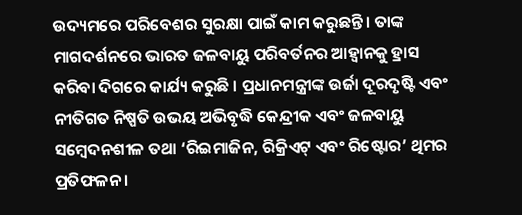ଉଦ୍ୟମରେ ପରିବେଶର ସୁରକ୍ଷା ପାଇଁ କାମ କରୁଛନ୍ତି । ତାଙ୍କ ମାଗଦର୍ଶନରେ ଭାରତ ଜଳବାୟୁ ପରିବର୍ତନର ଆହ୍ୱାନକୁ ହ୍ରାସ କରିବା ଦିଗରେ କାର୍ଯ୍ୟ କରୁଛି । ପ୍ରଧାନମନ୍ତ୍ରୀଙ୍କ ଉର୍ଜା ଦୂରଦୃଷ୍ଟି ଏବଂ ନୀତିଗତ ନିଷ୍ପତି ଉଭୟ ଅଭିବୃଦ୍ଧି କେନ୍ଦ୍ରୀକ ଏବଂ ଜଳବାୟୁ ସମ୍ବେଦନଶୀଳ ତଥା ‘ରିଇମାଜିନ, ରିକ୍ରିଏଟ୍ ଏବଂ ରିଷ୍ଟୋର’ ଥିମର ପ୍ରତିଫଳନ ।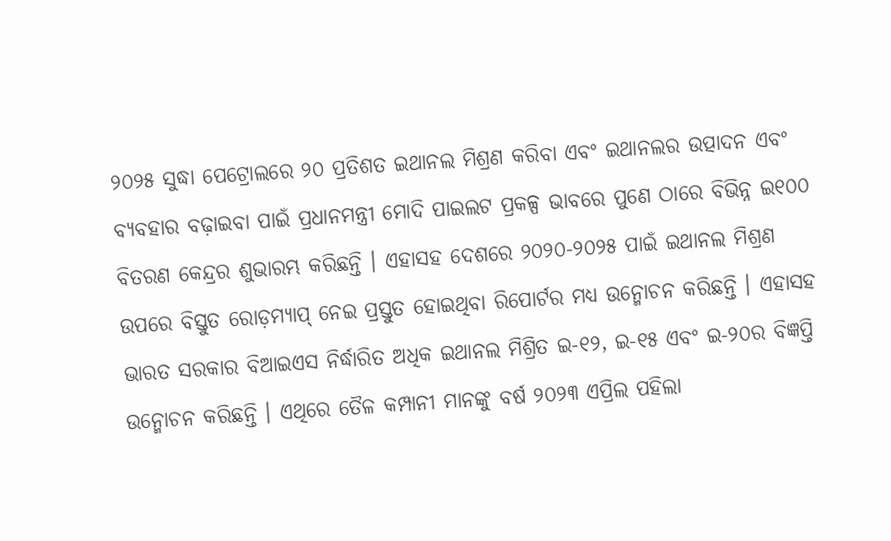୨୦୨୫ ସୁଦ୍ଧା ପେଟ୍ରୋଲରେ ୨୦ ପ୍ରତିଶତ ଇଥାନଲ ମିଶ୍ରଣ କରିବା ଏବଂ ଇଥାନଲର ଉତ୍ପାଦନ ଏବଂ ବ୍ୟବହାର ବଢ଼ାଇବା ପାଇଁ ପ୍ରଧାନମନ୍ତ୍ରୀ ମୋଦି ପାଇଲଟ ପ୍ରକଳ୍ପ ଭାବରେ ପୁଣେ ଠାରେ ବିଭିନ୍ନ ଇ୧୦୦ ବିତରଣ କେନ୍ଦ୍ରର ଶୁଭାରମ୍ଭ କରିଛନ୍ତି । ଏହାସହ ଦେଶରେ ୨୦୨୦-୨୦୨୫ ପାଇଁ ଇଥାନଲ ମିଶ୍ରଣ ଉପରେ ବିସ୍ତୁତ ରୋଡ଼ମ୍ୟାପ୍ ନେଇ ପ୍ରସ୍ତୁତ ହୋଇଥିବା ରିପୋର୍ଟର ମଧ୍ୟ ଉନ୍ମୋଚନ କରିଛନ୍ତି । ଏହାସହ ଭାରତ ସରକାର ବିଆଇଏସ ନିର୍ଦ୍ଧାରିତ ଅଧିକ ଇଥାନଲ ମିଶ୍ରିତ ଇ-୧୨, ଇ-୧୫ ଏବଂ ଇ-୨୦ର ବିଜ୍ଞପ୍ତି ଉନ୍ମୋଚନ କରିଛନ୍ତି । ଏଥିରେ ତୈଳ କମ୍ପାନୀ ମାନଙ୍କୁ ବର୍ଷ ୨୦୨୩ ଏପ୍ରିଲ ପହିଲା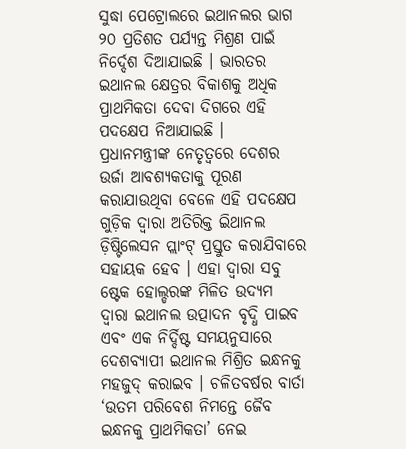ସୁଦ୍ଧା ପେଟ୍ରୋଲରେ ଇଥାନଲର ଭାଗ ୨୦ ପ୍ରତିଶତ ପର୍ଯ୍ୟନ୍ତ ମିଶ୍ରଣ ପାଇଁ ନିର୍ଦ୍ଦେଶ ଦିଆଯାଇଛି । ଭାରତର ଇଥାନଲ କ୍ଷେତ୍ରର ବିକାଶକୁ ଅଧିକ ପ୍ରାଥମିକତା ଦେବା ଦିଗରେ ଏହି ପଦକ୍ଷେପ ନିଆଯାଇଛି ।
ପ୍ରଧାନମନ୍ତ୍ରୀଙ୍କ ନେତୃତ୍ୱରେ ଦେଶର ଉର୍ଜା ଆବଶ୍ୟକତାକୁ ପୂରଣ କରାଯାଉଥିବା ବେଳେ ଏହି ପଦକ୍ଷେପ ଗୁଡ଼ିକ ଦ୍ୱାରା ଅତିରିକ୍ତ ଇିଥାନଲ ଡ଼ିଷ୍ଟିଲେସନ ପ୍ଲାଂଟ୍ ପ୍ରସ୍ତୁତ କରାଯିବାରେ ସହାୟକ ହେବ । ଏହା ଦ୍ୱାରା ସବୁ ଷ୍ଟେକ ହୋଲ୍ଡରଙ୍କ ମିଳିତ ଉଦ୍ୟମ ଦ୍ୱାରା ଇଥାନଲ ଉତ୍ପାଦନ ବୃଦ୍ଧି ପାଇବ ଏବଂ ଏକ ନିର୍ଦ୍ଦିଷ୍ଟ ସମୟନୁସାରେ ଦେଶବ୍ୟାପୀ ଇଥାନଲ ମିଶ୍ରିତ ଇନ୍ଧନକୁ ମହଜୁଦ୍ କରାଇବ । ଚଳିତବର୍ଷର ବାର୍ତା ‘ଉତମ ପରିବେଶ ନିମନ୍ତେ ଜୈବ ଇନ୍ଧନକୁ ପ୍ରାଥମିକତା’ ନେଇ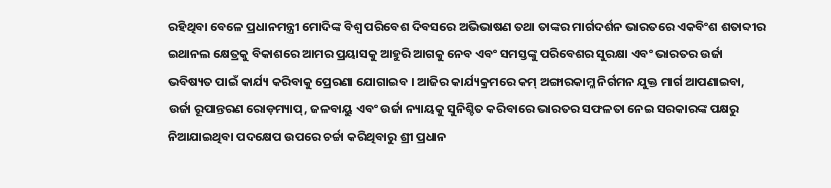ରହିଥିବା ବେଳେ ପ୍ରଧାନମନ୍ତ୍ରୀ ମୋଦିଙ୍କ ବିଶ୍ୱ ପରିବେଶ ଦିବସରେ ଅଭିଭାଷଣ ତଥା ତାଙ୍କର ମାର୍ଗଦର୍ଶନ ଭାରତରେ ଏକବିଂଶ ଶତାବ୍ଦୀର ଇଥାନଲ କ୍ଷେତ୍ରକୁ ବିକାଶରେ ଆମର ପ୍ରୟାସକୁ ଆହୁରି ଆଗକୁ ନେବ ଏବଂ ସମସ୍ତଙ୍କୁ ପରିବେଶର ସୁରକ୍ଷା ଏବଂ ଭାରତର ଉର୍ଜା ଭବିଷ୍ୟତ ପାଇଁ କାର୍ଯ୍ୟ କରିବାକୁ ପ୍ରେରଣା ଯୋଗାଇବ । ଆଜିର କାର୍ଯ୍ୟକ୍ରମରେ କମ୍ ଅଙ୍ଗାରକାମ୍ଳ ନିର୍ଗମନ ଯୁକ୍ତ ମାର୍ଗ ଆପଣାଇବା, ଉର୍ଜା ରୂପାନ୍ତରଣ ରୋଡ଼ମ୍ୟାପ୍, ଜଳବାୟୁ ଏବଂ ଉର୍ଜା ନ୍ୟାୟକୁ ସୁନିଶ୍ଚିତ କରିବାରେ ଭାରତର ସଫଳତା ନେଇ ସରକାରଙ୍କ ପକ୍ଷରୁ ନିଆଯାଇଥିବା ପଦକ୍ଷେପ ଉପରେ ଚର୍ଚ୍ଚା କରିଥିବାରୁ ଶ୍ରୀ ପ୍ରଧାନ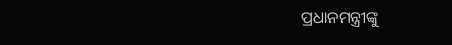ପ୍ରଧାନମନ୍ତ୍ରୀଙ୍କୁ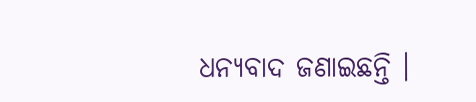ଧନ୍ୟବାଦ ଜଣାଇଛନ୍ତି ।